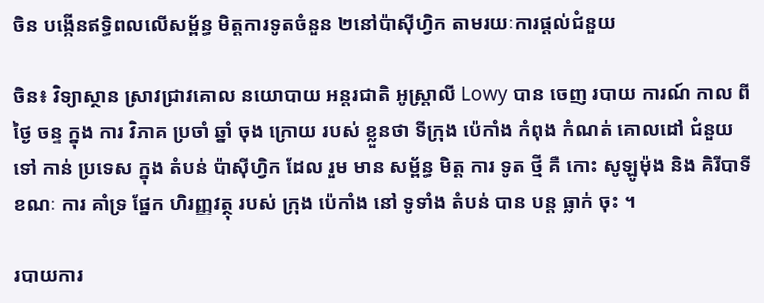ចិន បង្កើនឥទ្ធិពលលើសម្ព័ន្ធ មិត្តការទូតចំនួន ២នៅប៉ាស៊ីហ្វិក តាមរយៈការផ្ដល់ជំនួយ

ចិន៖ វិទ្យាស្ថាន ស្រាវជ្រាវគោល នយោបាយ អន្តរជាតិ អូស្រ្តាលី Lowy បាន ចេញ របាយ ការណ៍ កាល ពី ថ្ងៃ ចន្ទ ក្នុង ការ វិភាគ ប្រចាំ ឆ្នាំ ចុង ក្រោយ របស់ ខ្លួនថា ទីក្រុង ប៉េកាំង កំពុង កំណត់ គោលដៅ ជំនួយ ទៅ កាន់ ប្រទេស ក្នុង តំបន់ ប៉ាស៊ីហ្វិក ដែល រួម មាន សម្ព័ន្ធ មិត្ត ការ ទូត ថ្មី គឺ កោះ សូឡូម៉ុង និង គិរីបាទី ខណៈ ការ គាំទ្រ ផ្នែក ហិរញ្ញវត្ថុ របស់ ក្រុង ប៉េកាំង នៅ ទូទាំង តំបន់ បាន បន្ត ធ្លាក់ ចុះ ។

របាយការ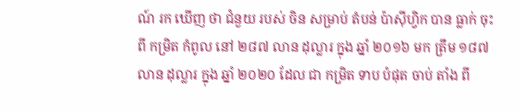ណ៍ រក ឃើញ ថា ជំនួយ របស់ ចិន សម្រាប់ តំបន់ ប៉ាស៊ីហ្វិក បាន ធ្លាក់ ចុះ ពី កម្រិត កំពូល នៅ ២៨៧ លាន ដុល្លារ ក្នុង ឆ្នាំ ២០១៦ មក ត្រឹម ១៨៧ លាន ដុល្លារ ក្នុង ឆ្នាំ ២០២០ ដែល ជា កម្រិត ទាប បំផុត ចាប់ តាំង ពី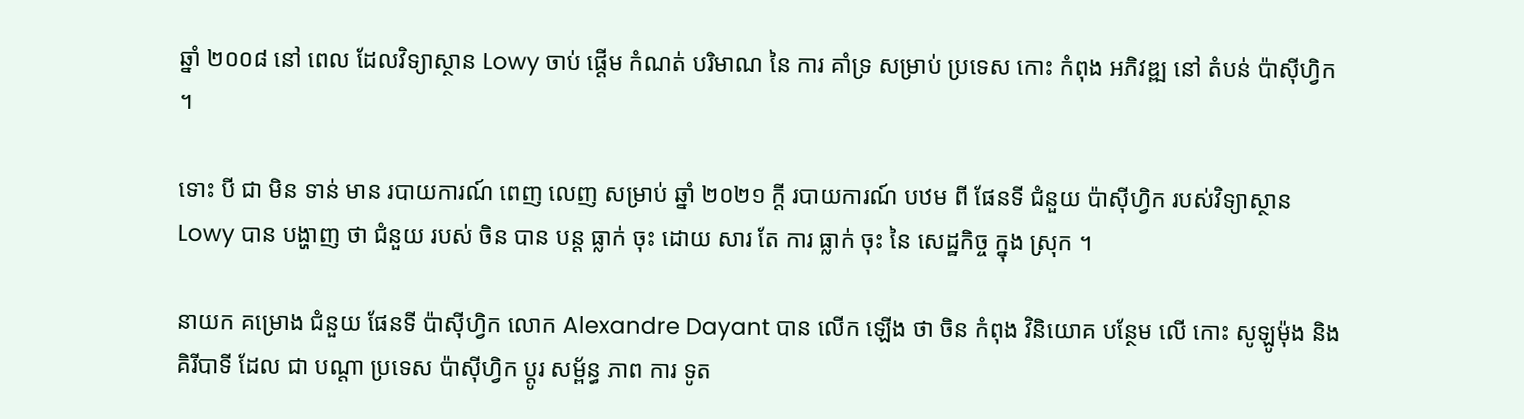ឆ្នាំ ២០០៨ នៅ ពេល ដែលវិទ្យាស្ថាន Lowy ចាប់ ផ្តើម កំណត់ បរិមាណ នៃ ការ គាំទ្រ សម្រាប់ ប្រទេស កោះ កំពុង អភិវឌ្ឍ នៅ តំបន់ ប៉ាស៊ីហ្វិក ។

ទោះ បី ជា មិន ទាន់ មាន របាយការណ៍ ពេញ លេញ សម្រាប់ ឆ្នាំ ២០២១ ក្ដី របាយការណ៍ បឋម ពី ផែនទី ជំនួយ ប៉ាស៊ីហ្វិក របស់វិទ្យាស្ថាន Lowy បាន បង្ហាញ ថា ជំនួយ របស់ ចិន បាន បន្ត ធ្លាក់ ចុះ ដោយ សារ តែ ការ ធ្លាក់ ចុះ នៃ សេដ្ឋកិច្ច ក្នុង ស្រុក ។

នាយក គម្រោង ជំនួយ ផែនទី ប៉ាស៊ីហ្វិក លោក Alexandre Dayant បាន លើក ឡើង ថា ចិន កំពុង វិនិយោគ បន្ថែម លើ កោះ សូឡូម៉ុង និង គិរីបាទី ដែល ជា បណ្តា ប្រទេស ប៉ាស៊ីហ្វិក ប្តូរ សម្ព័ន្ធ ភាព ការ ទូត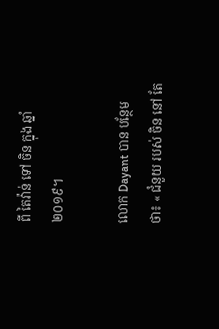ពី តៃវ៉ាន់ ទៅ ចិន ក្នុង ឆ្នាំ ២០១៩។

លោក Dayant បាន បន្ថែម ថា៖ « ជំនួយ របស់ ចិន នៅ តែ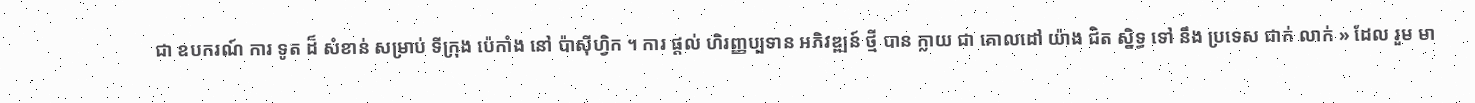ជា ឧបករណ៍ ការ ទូត ដ៏ សំខាន់ សម្រាប់ ទីក្រុង ប៉េកាំង នៅ ប៉ាស៊ីហ្វិក ។ ការ ផ្តល់ ហិរញ្ញប្បទាន អភិវឌ្ឍន៍ ថ្មី បាន ក្លាយ ជា គោលដៅ យ៉ាង ជិត ស្និទ្ធ ទៅ នឹង ប្រទេស ជាក់ លាក់ » ដែល រួម មា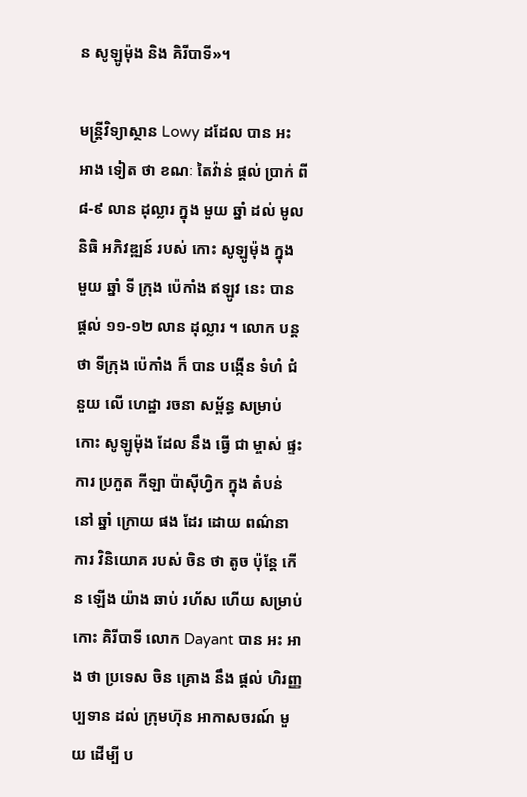ន សូឡូម៉ុង និង គិរីបាទី»។

មន្រ្តីវិទ្យាស្ថាន Lowy ដដែល បាន អះ អាង ទៀត ថា ខណៈ តៃវ៉ាន់ ផ្តល់ ប្រាក់ ពី ៨-៩ លាន ដុល្លារ ក្នុង មួយ ឆ្នាំ ដល់ មូលនិធិ អភិវឌ្ឍន៍ របស់ កោះ សូឡូម៉ុង ក្នុង មួយ ឆ្នាំ ទី ក្រុង ប៉េកាំង ឥឡូវ នេះ បាន ផ្ដល់ ១១-១២ លាន ដុល្លារ ។ លោក បន្ត ថា ទីក្រុង ប៉េកាំង ក៏ បាន បង្កើន ទំហំ ជំនួយ លើ ហេដ្ឋា រចនា សម្ព័ន្ធ សម្រាប់ កោះ សូឡូម៉ុង ដែល នឹង ធ្វើ ជា ម្ចាស់ ផ្ទះ ការ ប្រកួត កីឡា ប៉ាស៊ីហ្វិក ក្នុង តំបន់ នៅ ឆ្នាំ ក្រោយ ផង ដែរ ដោយ ពណ៌នា ការ វិនិយោគ របស់ ចិន ថា តូច ប៉ុន្តែ កើន ឡើង យ៉ាង ឆាប់ រហ័ស ហើយ សម្រាប់ កោះ គិរីបាទី លោក Dayant បាន អះ អាង ថា ប្រទេស ចិន គ្រោង នឹង ផ្តល់ ហិរញ្ញប្បទាន ដល់ ក្រុមហ៊ុន អាកាសចរណ៍ មួយ ដើម្បី ប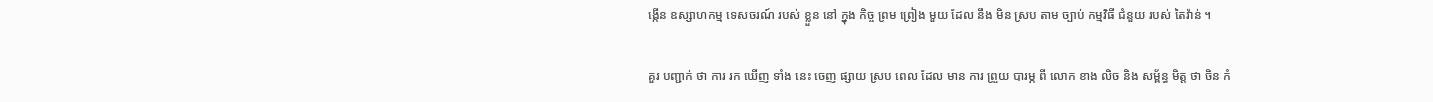ង្កើន ឧស្សាហកម្ម ទេសចរណ៍ របស់ ខ្លួន នៅ ក្នុង កិច្ច ព្រម ព្រៀង មួយ ដែល នឹង មិន ស្រប តាម ច្បាប់ កម្មវិធី ជំនួយ របស់ តៃវ៉ាន់ ។

គួរ បញ្ជាក់ ថា ការ រក ឃើញ ទាំង នេះ ចេញ ផ្សាយ ស្រប ពេល ដែល មាន ការ ព្រួយ បារម្ភ ពី លោក ខាង លិច និង សម្ព័ន្ធ មិត្ត ថា ចិន កំ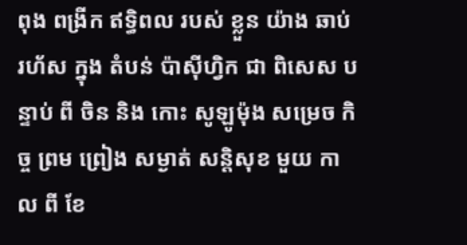ពុង ពង្រីក ឥទ្ធិពល របស់ ខ្លួន យ៉ាង ឆាប់ រហ័ស ក្នុង តំបន់ ប៉ាស៊ីហ្វិក ជា ពិសេស បន្ទាប់ ពី ចិន និង កោះ សូឡូម៉ុង សម្រេច កិច្ច ព្រម ព្រៀង សម្ងាត់ សន្តិសុខ មួយ កាល ពី ខែ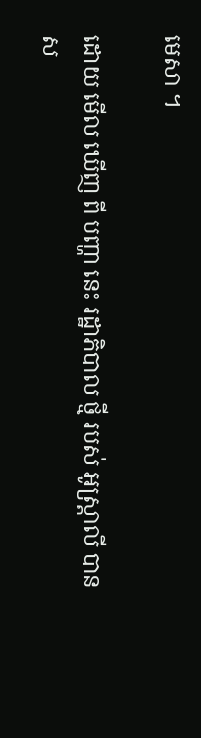មេសា ។

ដោយ មើល ឃើញ ពី បញ្ហា នេះ រដ្ឋាភិបាល ថ្មី របស់ អូស្ត្រាលី បាន ស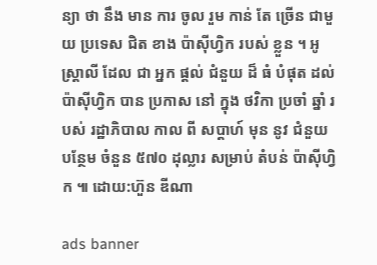ន្យា ថា នឹង មាន ការ ចូល រួម កាន់ តែ ច្រើន ជាមួយ ប្រទេស ជិត ខាង ប៉ាស៊ីហ្វិក របស់ ខ្លួន ។ អូស្ត្រាលី ដែល ជា អ្នក ផ្តល់ ជំនួយ ដ៏ ធំ បំផុត ដល់ ប៉ាស៊ីហ្វិក បាន ប្រកាស នៅ ក្នុង ថវិកា ប្រចាំ ឆ្នាំ របស់ រដ្ឋាភិបាល កាល ពី សប្តាហ៍ មុន នូវ ជំនួយ បន្ថែម ចំនួន ៥៧០ ដុល្លារ សម្រាប់ តំបន់ ប៉ាស៊ីហ្វិក ៕ ដោយ:ហ៊ួន ឌីណា

ads banner